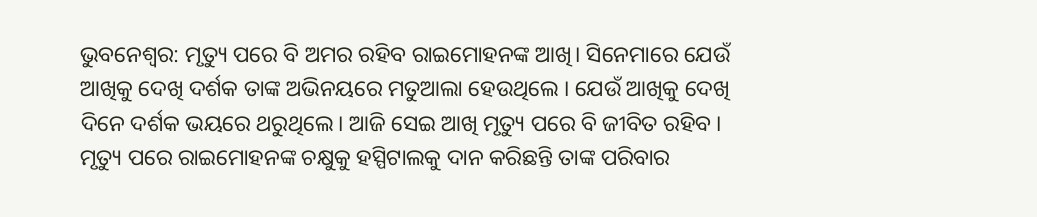ଭୁବନେଶ୍ୱର: ମୃତ୍ୟୁ ପରେ ବି ଅମର ରହିବ ରାଇମୋହନଙ୍କ ଆଖି। ସିନେମାରେ ଯେଉଁ ଆଖିକୁ ଦେଖି ଦର୍ଶକ ତାଙ୍କ ଅଭିନୟରେ ମତୁଆଲା ହେଉଥିଲେ । ଯେଉଁ ଆଖିକୁ ଦେଖି ଦିନେ ଦର୍ଶକ ଭୟରେ ଥରୁଥିଲେ। ଆଜି ସେଇ ଆଖି ମୃତ୍ୟୁ ପରେ ବି ଜୀବିତ ରହିବ । ମୃତ୍ୟୁ ପରେ ରାଇମୋହନଙ୍କ ଚକ୍ଷୁକୁ ହସ୍ପିଟାଲକୁ ଦାନ କରିଛନ୍ତି ତାଙ୍କ ପରିବାର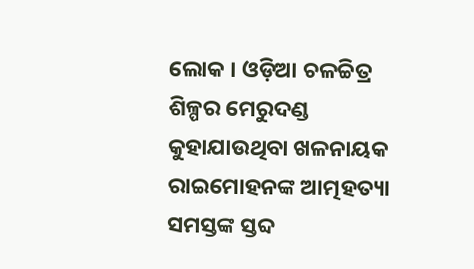ଲୋକ । ଓଡ଼ିଆ ଚଳଚ୍ଚିତ୍ର ଶିଳ୍ପର ମେରୁଦଣ୍ଡ କୁହାଯାଉଥିବା ଖଳନାୟକ ରାଇମୋହନଙ୍କ ଆତ୍ମହତ୍ୟା ସମସ୍ତଙ୍କ ସ୍ତବ୍ଦ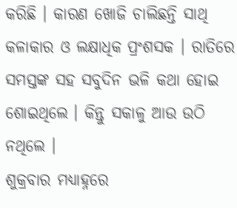କରିଛି । କାରଣ ଖୋଜି ଚାଲିଛନ୍ତି ସାଥି କଳାକାର ଓ ଲକ୍ଷାଧିକ ପ୍ରଂଶସକ । ରାତିରେ ସମସ୍ତଙ୍କ ସହ ସବୁଦିନ ଭଳି କଥା ହୋଇ ଶୋଇଥିଲେ । କିନ୍ତୁ ସକାଳୁ ଆଉ ଉଠି ନଥିଲେ ।
ଶୁକ୍ରବାର ମଧ୍ୟାହ୍ନରେ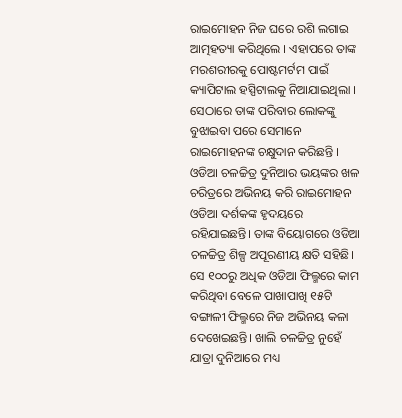ରାଇମୋହନ ନିଜ ଘରେ ରଶି ଲଗାଇ ଆତ୍ମହତ୍ୟା କରିଥିଲେ । ଏହାପରେ ତାଙ୍କ ମରଶରୀରକୁ ପୋଷ୍ଟମର୍ଟମ ପାଇଁ କ୍ୟାପିଟାଲ ହସ୍ପିଟାଲକୁ ନିଆଯାଇଥିଲା । ସେଠାରେ ତାଙ୍କ ପରିବାର ଲୋକଙ୍କୁ ବୁଝାଇବା ପରେ ସେମାନେ ରାଇମୋହନଙ୍କ ଚକ୍ଷୁଦାନ କରିଛନ୍ତି ।
ଓଡିଆ ଚଳଚ୍ଚିତ୍ର ଦୁନିଆର ଭୟଙ୍କର ଖଳ ଚରିତ୍ରରେ ଅଭିନୟ କରି ରାଇମୋହନ ଓଡିଆ ଦର୍ଶକଙ୍କ ହୃଦୟରେ ରହିଯାଇଛନ୍ତି। ତାଙ୍କ ବିୟୋଗରେ ଓଡିଆ ଚଳଚ୍ଚିତ୍ର ଶିଳ୍ପ ଅପୂରଣୀୟ କ୍ଷତି ସହିଛି। ସେ ୧୦୦ରୁ ଅଧିକ ଓଡିଆ ଫିଲ୍ମରେ କାମ କରିଥିବା ବେଳେ ପାଖାପାଖି ୧୫ଟି ବଙ୍ଗାଳୀ ଫିଲ୍ମରେ ନିଜ ଅଭିନୟ କଳା ଦେଖେଇଛନ୍ତି। ଖାଲି ଚଳଚ୍ଚିତ୍ର ନୁହେଁ ଯାତ୍ରା ଦୁନିଆରେ ମଧ୍ୟ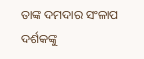ତାଙ୍କ ଦମଦାର ସଂଳାପ ଦର୍ଶକଙ୍କୁ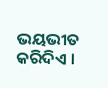ଭୟଭୀତ କରିଦିଏ ।